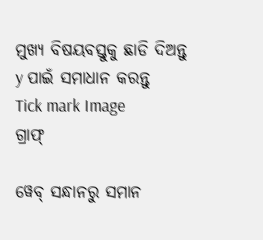ମୁଖ୍ୟ ବିଷୟବସ୍ତୁକୁ ଛାଡି ଦିଅନ୍ତୁ
y ପାଇଁ ସମାଧାନ କରନ୍ତୁ
Tick mark Image
ଗ୍ରାଫ୍

ୱେବ୍ ସନ୍ଧାନରୁ ସମାନ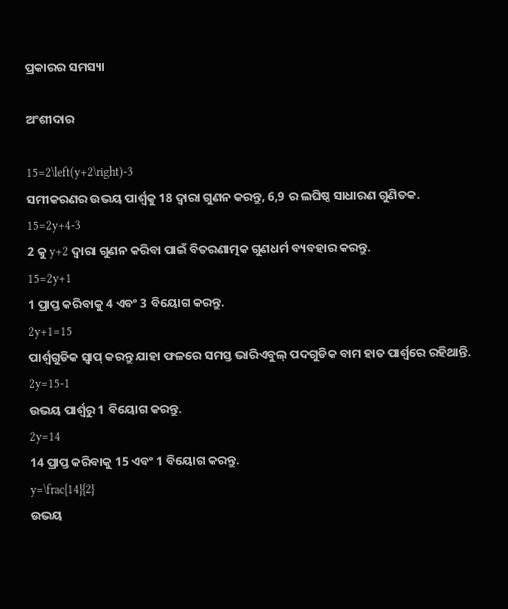ପ୍ରକାରର ସମସ୍ୟା

ଅଂଶୀଦାର

15=2\left(y+2\right)-3
ସମୀକରଣର ଉଭୟ ପାର୍ଶ୍ୱକୁ 18 ଦ୍ୱାରା ଗୁଣନ କରନ୍ତୁ, 6,9 ର ଲଘିଷ୍ଠ ସାଧାରଣ ଗୁଣିତକ.
15=2y+4-3
2 କୁ y+2 ଦ୍ୱାରା ଗୁଣନ କରିବା ପାଇଁ ବିତରଣାତ୍ମକ ଗୁଣଧର୍ମ ବ୍ୟବହାର କରନ୍ତୁ.
15=2y+1
1 ପ୍ରାପ୍ତ କରିବାକୁ 4 ଏବଂ 3 ବିୟୋଗ କରନ୍ତୁ.
2y+1=15
ପାର୍ଶ୍ୱଗୁଡିକ ସ୍ୱାପ୍‌ କରନ୍ତୁ ଯାହା ଫଳରେ ସମସ୍ତ ଭାରିଏବୁଲ୍ ପଦଗୁଡିକ ବାମ ହାତ ପାର୍ଶ୍ୱରେ ରହିଥାନ୍ତି.
2y=15-1
ଉଭୟ ପାର୍ଶ୍ୱରୁ 1 ବିୟୋଗ କରନ୍ତୁ.
2y=14
14 ପ୍ରାପ୍ତ କରିବାକୁ 15 ଏବଂ 1 ବିୟୋଗ କରନ୍ତୁ.
y=\frac{14}{2}
ଉଭୟ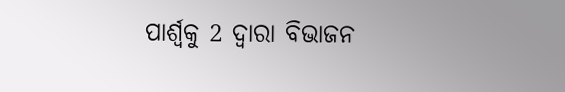ପାର୍ଶ୍ୱକୁ 2 ଦ୍ୱାରା ବିଭାଜନ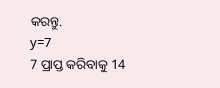କରନ୍ତୁ.
y=7
7 ପ୍ରାପ୍ତ କରିବାକୁ 14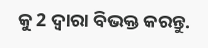କୁ 2 ଦ୍ୱାରା ବିଭକ୍ତ କରନ୍ତୁ.